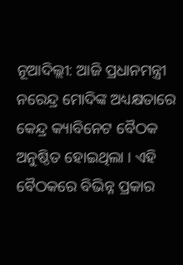ନୂଆଦିଲ୍ଲୀ: ଆଜି ପ୍ରଧାନମନ୍ତ୍ରୀ ନରେନ୍ଦ୍ର ମୋଦିଙ୍କ ଅଧ୍ୟକ୍ଷତାରେ କେନ୍ଦ୍ର କ୍ୟାବିନେଟ ବୈଠକ ଅନୁଷ୍ଠିତ ହୋଇଥିଲା । ଏହି ବୈଠକରେ ବିଭିନ୍ନ ପ୍ରକାର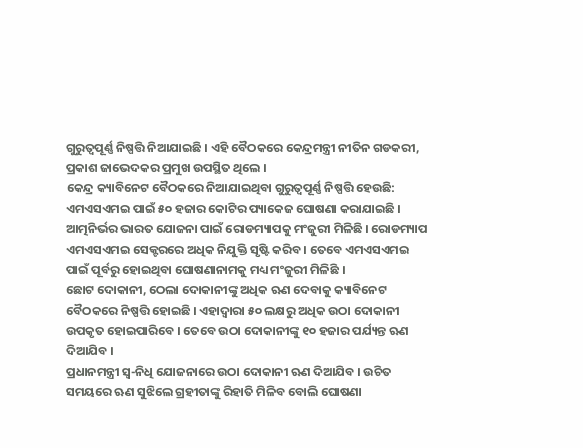ଗୁରୁତ୍ୱପୂର୍ଣ୍ଣ ନିଷ୍ପତ୍ତି ନିଆଯାଇଛି । ଏହି ବୈଠକରେ କେନ୍ଦ୍ରମନ୍ତ୍ରୀ ନୀତିନ ଗଡକରୀ, ପ୍ରକାଶ ଜାଭେଦକର ପ୍ରମୁଖ ଉପସ୍ଥିତ ଥିଲେ ।
କେନ୍ଦ୍ର କ୍ୟାବିନେଟ ବୈଠକରେ ନିଆଯାଇଥିବା ଗୁରୁତ୍ୱପୂର୍ଣ୍ଣ ନିଷ୍ପତ୍ତି ହେଉଛି:
ଏମଏସଏମଇ ପାଇଁ ୫୦ ହଜାର କୋଟିର ପ୍ୟାକେଜ ଘୋଷଣା କରାଯାଇଛି । ଆତ୍ମନିର୍ଭର ଭାରତ ଯୋଜନା ପାଇଁ ରୋଡମ୍ୟାପକୁ ମଂଜୁରୀ ମିଳିଛି । ରୋଡମ୍ୟାପ ଏମଏସଏମଇ ସେକ୍ଟରରେ ଅଧିକ ନିଯୁକ୍ତି ସୃଷ୍ଟି କରିବ । ତେବେ ଏମଏସଏମଇ ପାଇଁ ପୂର୍ବରୁ ହୋଇଥିବା ଘୋଷଣାନାମକୁ ମଧ୍ୟ ମଂଜୁରୀ ମିଳିଛି ।
ଛୋଟ ଦୋକାନୀ, ଠେଲା ଦୋକାନୀଙ୍କୁ ଅଧିକ ଋଣ ଦେବାକୁ କ୍ୟାବିନେଟ ବୈଠକରେ ନିଷ୍ପତ୍ତି ହୋଇଛି । ଏହାଦ୍ୱାରା ୫୦ ଲକ୍ଷରୁ ଅଧିକ ଉଠା ଦୋକାନୀ ଉପକୃତ ହୋଇପାରିବେ । ତେବେ ଉଠା ଦୋକାନୀଙ୍କୁ ୧୦ ହଜାର ପର୍ଯ୍ୟନ୍ତ ଋଣ ଦିଆଯିବ ।
ପ୍ରଧାନମନ୍ତ୍ରୀ ସ୍ୱ-ନିଧି ଯୋଜନାରେ ଉଠା ଦୋକାନୀ ଋଣ ଦିଆଯିବ । ଉଚିତ ସମୟରେ ଋଣ ସୁଝିଲେ ଗ୍ରହୀତାଙ୍କୁ ରିହାତି ମିଳିବ ବୋଲି ଘୋଷଣା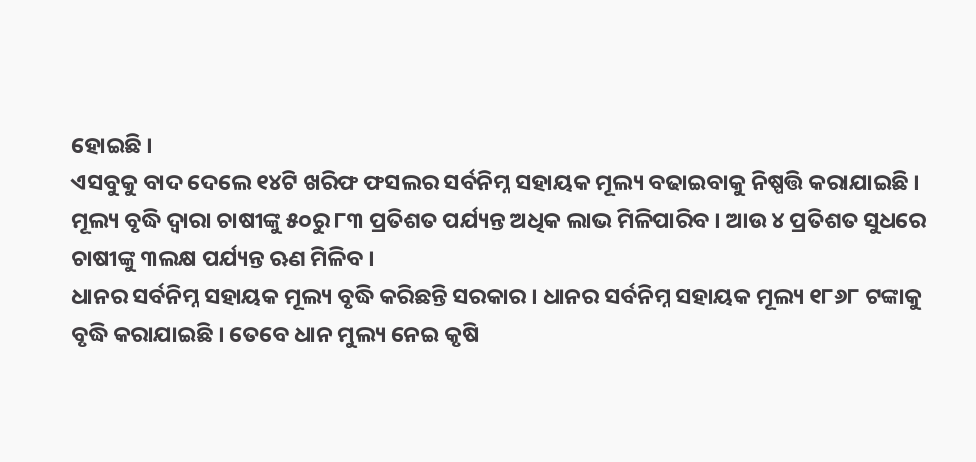ହୋଇଛି ।
ଏସବୁକୁ ବାଦ ଦେଲେ ୧୪ଟି ଖରିଫ ଫସଲର ସର୍ବନିମ୍ନ ସହାୟକ ମୂଲ୍ୟ ବଢାଇବାକୁ ନିଷ୍ପତ୍ତି କରାଯାଇଛି । ମୂଲ୍ୟ ବୃଦ୍ଧି ଦ୍ୱାରା ଚାଷୀଙ୍କୁ ୫୦ରୁ ୮୩ ପ୍ରତିଶତ ପର୍ଯ୍ୟନ୍ତ ଅଧିକ ଲାଭ ମିଳିପାରିବ । ଆଉ ୪ ପ୍ରତିଶତ ସୁଧରେ ଚାଷୀଙ୍କୁ ୩ଲକ୍ଷ ପର୍ଯ୍ୟନ୍ତ ଋଣ ମିଳିବ ।
ଧାନର ସର୍ବନିମ୍ନ ସହାୟକ ମୂଲ୍ୟ ବୃଦ୍ଧି କରିଛନ୍ତି ସରକାର । ଧାନର ସର୍ବନିମ୍ନ ସହାୟକ ମୂଲ୍ୟ ୧୮୬୮ ଟଙ୍କାକୁ ବୃଦ୍ଧି କରାଯାଇଛି । ତେବେ ଧାନ ମୁଲ୍ୟ ନେଇ କୃଷି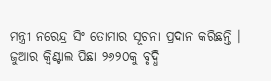ମନ୍ତ୍ରୀ ନରେନ୍ଦ୍ର ସିଂ ତୋମାର ସୂଚନା ପ୍ରଦାନ କରିଛନ୍ତି । ଜୁଆର କ୍ୱିଣ୍ଟାଲ ପିଛା ୨୬୨୦କୁ ବୃଦ୍ଧି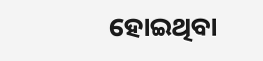ହୋଇଥିବା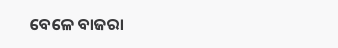ବେଳେ ବାଜରା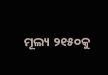ମୂଲ୍ୟ ୨୧୫୦କୁ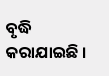ବୃଦ୍ଧି କରାଯାଇଛି ।